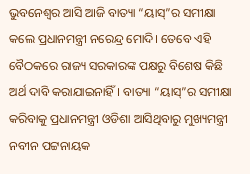ଭୁବନେଶ୍ୱର ଆସି ଆଜି ବାତ୍ୟା “ୟାସ୍”ର ସମୀକ୍ଷା କଲେ ପ୍ରଧାନମନ୍ତ୍ରୀ ନରେନ୍ଦ୍ର ମୋଦି। ତେବେ ଏହି ବୈଠକରେ ରାଜ୍ୟ ସରକାରଙ୍କ ପକ୍ଷରୁ ବିଶେଷ କିଛି ଅର୍ଥ ଦାବି କରାଯାଇନାହିଁ। ବାତ୍ୟା “ୟାସ୍”ର ସମୀକ୍ଷା କରିବାକୁ ପ୍ରଧାନମନ୍ତ୍ରୀ ଓଡିଶା ଆସିଥିବାରୁ ମୁଖ୍ୟମନ୍ତ୍ରୀ ନବୀନ ପଟ୍ଟନାୟକ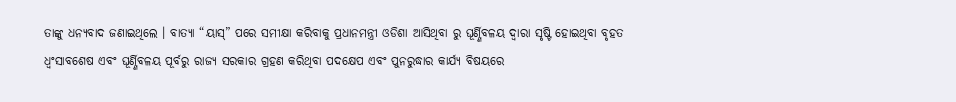ତାଙ୍କୁ ଧନ୍ୟବାଦ ଜଣାଇଥିଲେ । ବାତ୍ୟା “ୟାସ୍” ପରେ ସମୀକ୍ଷା କରିବାକୁ ପ୍ରଧାନମନ୍ତ୍ରୀ ଓଡିଶା ଆସିଥିବା ରୁ ଘୂର୍ଣ୍ଣିବଳୟ ଦ୍ବାରା ସୃଷ୍ଟି ହୋଇଥିବା ବୃହତ ଧ୍ୱଂସାବଶେଷ ଏବଂ ଘୂର୍ଣ୍ଣିବଳୟ ପୂର୍ବରୁ ରାଜ୍ୟ ସରକାର ଗ୍ରହଣ କରିଥିବା ପଦକ୍ଷେପ ଏବଂ ପୁନରୁଦ୍ଧାର କାର୍ଯ୍ୟ ବିଷୟରେ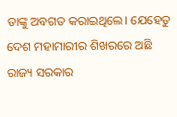ତାଙ୍କୁ ଅବଗତ କରାଇଥିଲେ। ଯେହେତୁ ଦେଶ ମହାମାରୀର ଶିଖରରେ ଅଛି ରାଜ୍ୟ ସରକାର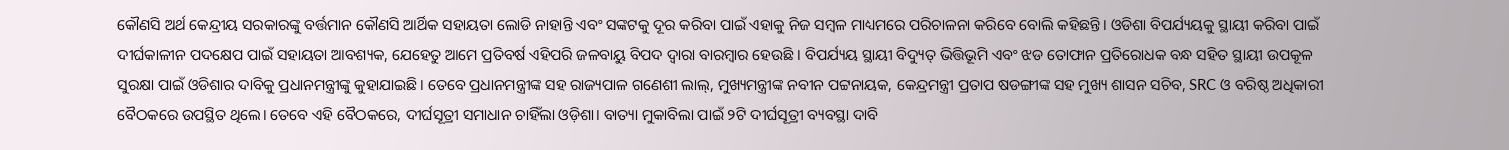କୌଣସି ଅର୍ଥ କେନ୍ଦ୍ରୀୟ ସରକାରଙ୍କୁ ବର୍ତ୍ତମାନ କୌଣସି ଆର୍ଥିକ ସହାୟତା ଲୋଡି ନାହାନ୍ତି ଏବଂ ସଙ୍କଟକୁ ଦୂର କରିବା ପାଇଁ ଏହାକୁ ନିଜ ସମ୍ବଳ ମାଧ୍ୟମରେ ପରିଚାଳନା କରିବେ ବୋଲି କହିଛନ୍ତି। ଓଡିଶା ବିପର୍ଯ୍ୟୟକୁ ସ୍ଥାୟୀ କରିବା ପାଇଁ ଦୀର୍ଘକାଳୀନ ପଦକ୍ଷେପ ପାଇଁ ସହାୟତା ଆବଶ୍ୟକ, ଯେହେତୁ ଆମେ ପ୍ରତିବର୍ଷ ଏହିପରି ଜଳବାୟୁ ବିପଦ ଦ୍ୱାରା ବାରମ୍ବାର ହେଉଛି । ବିପର୍ଯ୍ୟୟ ସ୍ଥାୟୀ ବିଦ୍ୟୁତ୍ ଭିତ୍ତିଭୂମି ଏବଂ ଝଡ ତୋଫାନ ପ୍ରତିରୋଧକ ବନ୍ଧ ସହିତ ସ୍ଥାୟୀ ଉପକୂଳ ସୁରକ୍ଷା ପାଇଁ ଓଡିଶାର ଦାବିକୁ ପ୍ରଧାନମନ୍ତ୍ରୀଙ୍କୁ କୁହାଯାଇଛି। ତେବେ ପ୍ରଧାନମନ୍ତ୍ରୀଙ୍କ ସହ ରାଜ୍ୟପାଳ ଗଣେଶୀ ଲାଲ୍, ମୁଖ୍ୟମନ୍ତ୍ରୀଙ୍କ ନବୀନ ପଟ୍ଟନାୟକ, କେନ୍ଦ୍ରମନ୍ତ୍ରୀ ପ୍ରତାପ ଷଡଙ୍ଗୀଙ୍କ ସହ ମୁଖ୍ୟ ଶାସନ ସଚିବ, SRC ଓ ବରିଷ୍ଠ ଅଧିକାରୀ ବୈଠକରେ ଉପସ୍ଥିତ ଥିଲେ। ତେବେ ଏହି ବୈଠକରେ, ଦୀର୍ଘସୂତ୍ରୀ ସମାଧାନ ଚାହିଁଲା ଓଡ଼ିଶା। ବାତ୍ୟା ମୁକାବିଲା ପାଇଁ ୨ଟି ଦୀର୍ଘସୂତ୍ରୀ ବ୍ୟବସ୍ଥା ଦାବି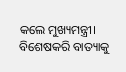କଲେ ମୁଖ୍ୟମନ୍ତ୍ରୀ। ବିଶେଷକରି ବାତ୍ୟାକୁ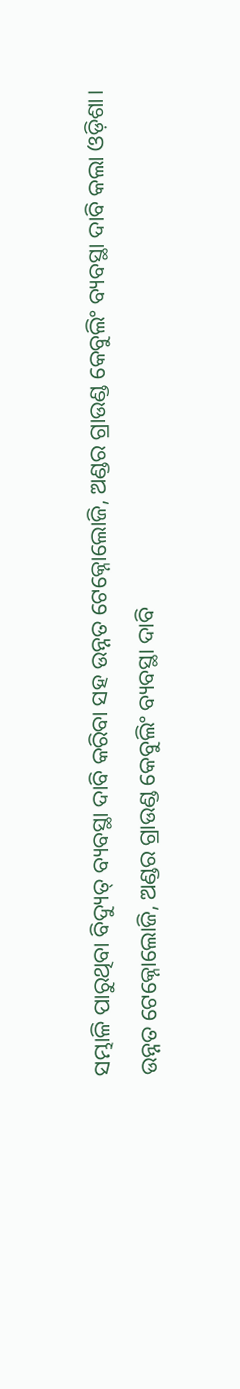ସମ୍ଭାଳି ପାରୁଥିବା ବିଦ୍ୟୁତ୍ ବ୍ୟବସ୍ଥା ଦାବି କରିବା ସହ ଉନ୍ନତ ଟେକ୍ନୋଲୋଜି, ଅଣ୍ଡର ଗ୍ରାଉଣ୍ଡ କେବୁଲିଂ ବ୍ୟବସ୍ଥା ଦାବି କଲା ଓଡ଼ିଶା। ଉନ୍ନତ ଟେକ୍ନୋଲୋଜି, ଅଣ୍ଡର ଗ୍ରାଉଣ୍ଡ କେବୁଲିଂ ବ୍ୟବସ୍ଥା ଦାବି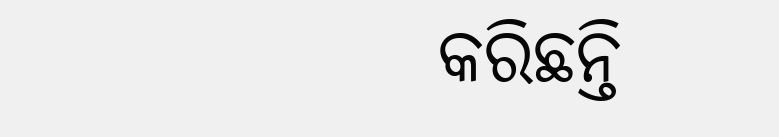କରିଛନ୍ତି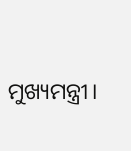ମୁଖ୍ୟମନ୍ତ୍ରୀ।